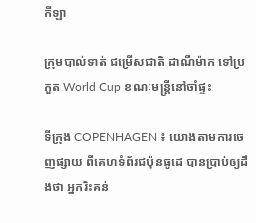កីឡា

ក្រុមបាល់ទាត់ ជម្រើសជាតិ ដាណឺម៉ាក ទៅប្រកួត World Cup ខណៈមន្ត្រីនៅចាំផ្ទះ

ទីក្រុង COPENHAGEN ៖ យោងតាមការចេញផ្សាយ ពីគេហទំព័រជប៉ុនធូដេ បានប្រាប់ឲ្យដឹងថា អ្នករិះគន់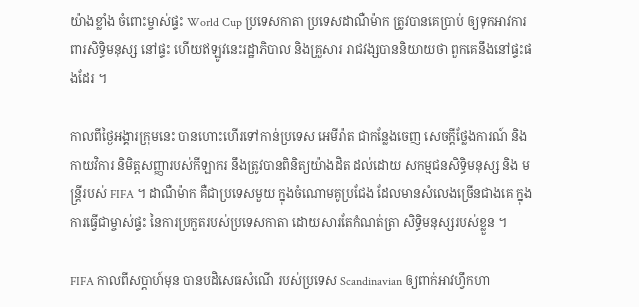យ៉ាងខ្លាំង ចំពោះម្ចាស់ផ្ទះ World Cup ប្រទេសកាតា ប្រទេសដាណឺម៉ាក ត្រូវបានគេប្រាប់ ឲ្យទុកអាវការពារសិទ្ធិមនុស្ស នៅផ្ទះ ហើយឥឡូវនេះរដ្ឋាភិបាល និងគ្រួសារ រាជវង្សបាននិយាយថា ពួកគេនឹងនៅផ្ទះផងដែរ ។

កាលពីថ្ងៃអង្គារក្រុមនេះ បានហោះហើរទៅកាន់ប្រទេស អេមីរ៉ាត ជាកន្លែងចេញ សេចក្តីថ្លែងការណ៍ និងកាយវិការ និមិត្តសញ្ញារបស់កីឡាករ នឹងត្រូវបានពិនិត្យយ៉ាងដិត ដល់ដោយ សកម្មជនសិទ្ធិមនុស្ស និង មន្ត្រីរបស់ FIFA ។ ដាណឺម៉ាក គឺជាប្រទេសមួយ ក្នុងចំណោមគូប្រជែង ដែលមានសំលេងច្រើនជាងគេ ក្នុងការធ្វើជាម្ចាស់ផ្ទះ នៃការប្រកួតរបស់ប្រទេសកាតា ដោយសារតែកំណត់ត្រា សិទ្ធិមនុស្សរបស់ខ្លួន ។

FIFA កាលពីសប្តាហ៍មុន បានបដិសេធសំណើ របស់ប្រទេស Scandinavian ឲ្យពាក់អាវហ្វឹកហា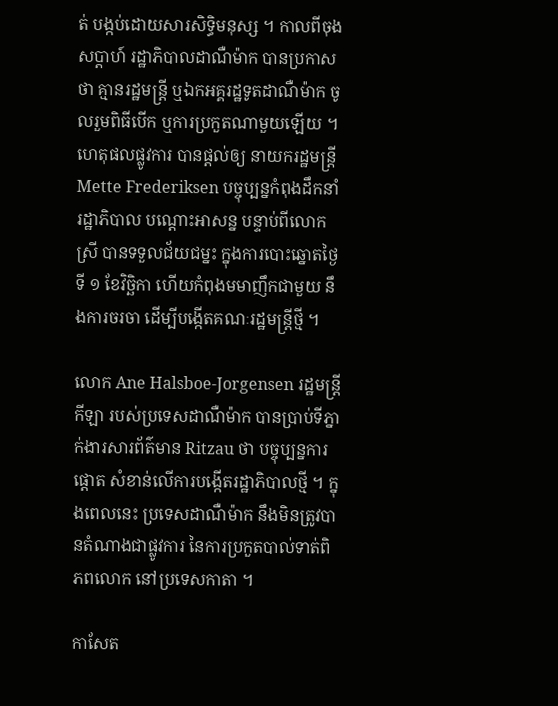ត់ បង្កប់ដោយសារសិទ្ធិមនុស្ស ។ កាលពីចុងសប្តាហ៍ រដ្ឋាភិបាលដាណឺម៉ាក បានប្រកាសថា គ្មានរដ្ឋមន្ត្រី ឬឯកអគ្គរដ្ឋទូតដាណឺម៉ាក ចូលរួមពិធីបើក ឬការប្រកួតណាមួយឡើយ ។ ហេតុផលផ្លូវការ បានផ្តល់ឲ្យ នាយករដ្ឋមន្ត្រី Mette Frederiksen បច្ចុប្បន្នកំពុងដឹកនាំរដ្ឋាភិបាល បណ្តោះអាសន្ន បន្ទាប់ពីលោកស្រី បានទទួលជ័យជម្នះ ក្នុងការបោះឆ្នោតថ្ងៃទី ១ ខែវិច្ឆិកា ហើយកំពុងមមាញឹកជាមួយ នឹងការចរចា ដើម្បីបង្កើតគណៈរដ្ឋមន្ត្រីថ្មី ។

លោក Ane Halsboe-Jorgensen រដ្ឋមន្ត្រីកីឡា របស់ប្រទេសដាណឺម៉ាក បានប្រាប់ទីភ្នាក់ងារសារព័ត៌មាន Ritzau ថា បច្ចុប្បន្នការផ្តោត សំខាន់លើការបង្កើតរដ្ឋាភិបាលថ្មី ។ ក្នុងពេលនេះ ប្រទេសដាណឺម៉ាក នឹងមិនត្រូវបានតំណាងជាផ្លូវការ នៃការប្រកួតបាល់ទាត់ពិភពលោក នៅប្រទេសកាតា ។

កាសែត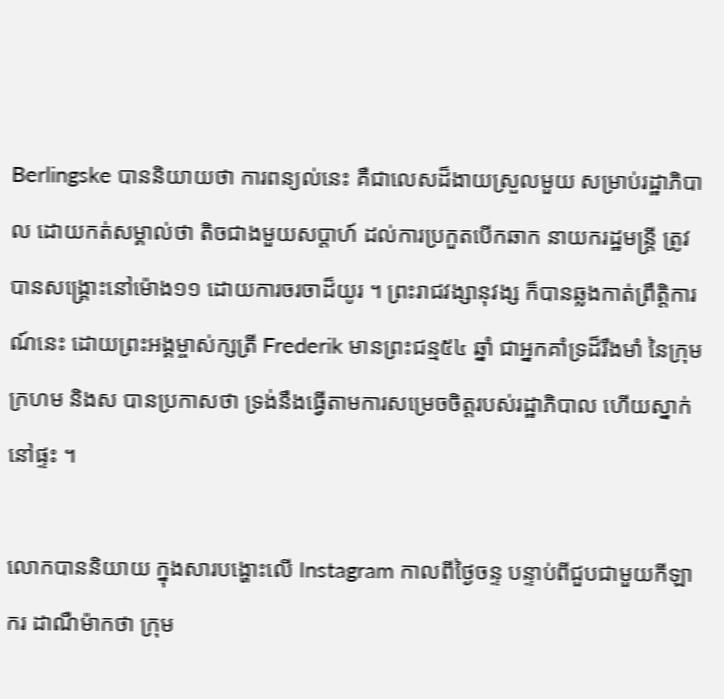Berlingske បាននិយាយថា ការពន្យល់នេះ គឺជាលេសដ៏ងាយស្រួលមួយ សម្រាប់រដ្ឋាភិបាល ដោយកត់សម្គាល់ថា តិចជាងមួយសប្តាហ៍ ដល់ការប្រកួតបើកឆាក នាយករដ្ឋមន្ត្រី ត្រូវបានសង្គ្រោះនៅម៉ោង១១ ដោយការចរចាដ៏យូរ ។ ព្រះរាជវង្សានុវង្ស ក៏បានឆ្លងកាត់ព្រឹត្តិការណ៍នេះ ដោយព្រះអង្គម្ចាស់ក្សត្រី Frederik មានព្រះជន្ម៥៤ ឆ្នាំ ជាអ្នកគាំទ្រដ៏រឹងមាំ នៃក្រុមក្រហម និងស បានប្រកាសថា ទ្រង់នឹងធ្វើតាមការសម្រេចចិត្តរបស់រដ្ឋាភិបាល ហើយស្នាក់នៅផ្ទះ ។

លោកបាននិយាយ ក្នុងសារបង្ហោះលើ Instagram កាលពីថ្ងៃចន្ទ បន្ទាប់ពីជួបជាមួយកីឡាករ ដាណឺម៉ាកថា ក្រុម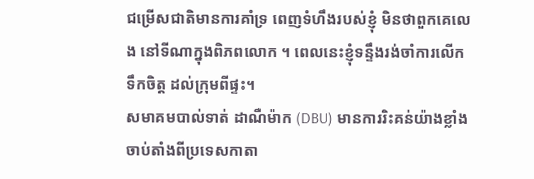ជម្រើសជាតិមានការគាំទ្រ ពេញទំហឹងរបស់ខ្ញុំ មិនថាពួកគេលេង នៅទីណាក្នុងពិភពលោក ។ ពេលនេះខ្ញុំទន្ទឹងរង់ចាំការលើកទឹកចិត្ត ដល់ក្រុមពីផ្ទះ។
សមាគមបាល់ទាត់ ដាណឺម៉ាក (DBU) មានការរិះគន់យ៉ាងខ្លាំង ចាប់តាំងពីប្រទេសកាតា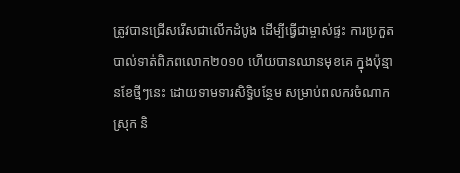ត្រូវបានជ្រើសរើសជាលើកដំបូង ដើម្បីធ្វើជាម្ចាស់ផ្ទះ ការប្រកួតបាល់ទាត់ពិភពលោក២០១០ ហើយបានឈានមុខគេ ក្នុងប៉ុន្មានខែថ្មីៗនេះ ដោយទាមទារសិទ្ធិបន្ថែម សម្រាប់ពលករចំណាកស្រុក និ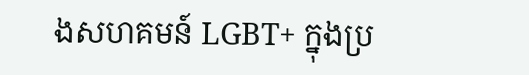ងសហគមន៍ LGBT+ ក្នុងប្រ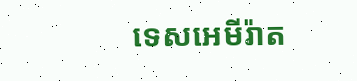ទេសអេមីរ៉ាត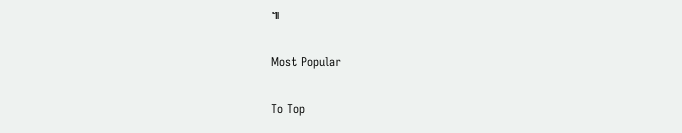៕

Most Popular

To Top